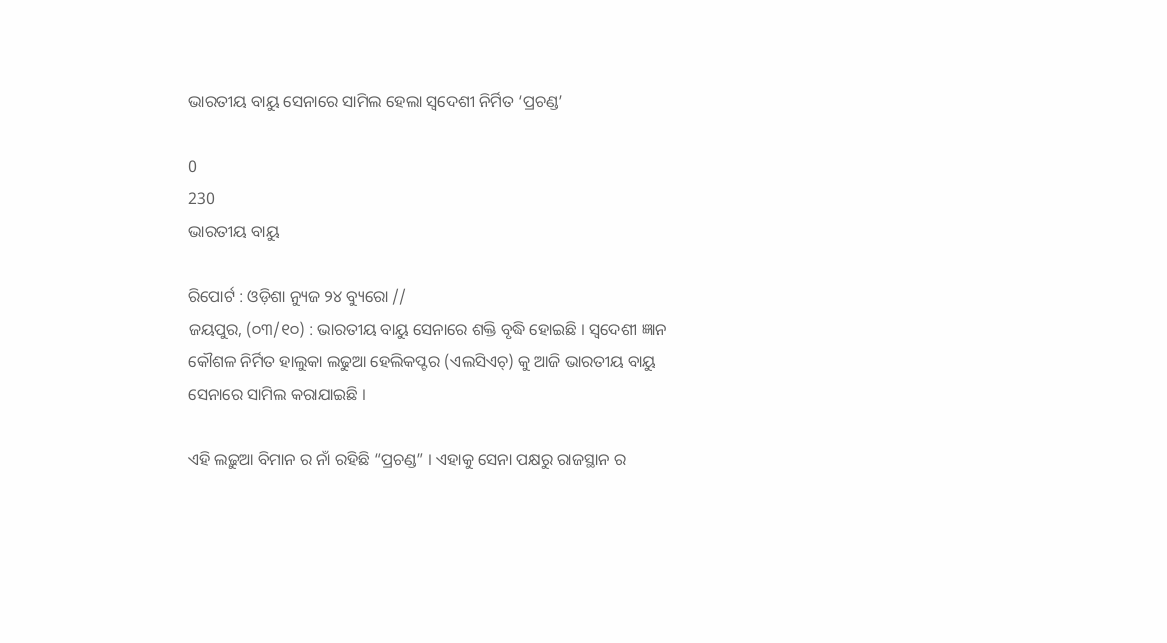ଭାରତୀୟ ବାୟୁ ସେନାରେ ସାମିଲ ହେଲା ସ୍ୱଦେଶୀ ନିର୍ମିତ ‘ପ୍ରଚଣ୍ଡ’

0
230
ଭାରତୀୟ ବାୟୁ

ରିପୋର୍ଟ : ଓଡ଼ିଶା ନ୍ୟୁଜ ୨୪ ବ୍ୟୁରୋ //
ଜୟପୁର, (୦୩/୧୦) : ଭାରତୀୟ ବାୟୁ ସେନାରେ ଶକ୍ତି ବୃଦ୍ଧି ହୋଇଛି । ସ୍ୱଦେଶୀ ଜ୍ଞାନ କୌଶଳ ନିର୍ମିତ ହାଲୁକା ଲଢୁଆ ହେଲିକପ୍ଟର (ଏଲସିଏଚ୍) କୁ ଆଜି ଭାରତୀୟ ବାୟୁ ସେନାରେ ସାମିଲ କରାଯାଇଛି ।

ଏହି ଲଢ଼ୁଆ ବିମାନ ର ନାଁ ରହିଛି “ପ୍ରଚଣ୍ଡ” । ଏହାକୁ ସେନା ପକ୍ଷରୁ ରାଜସ୍ଥାନ ର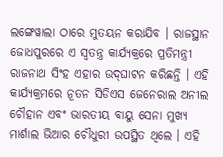ଲଙ୍ଗେୱାଲା ଠାରେ ମୁତୟନ କରାଯିବ । ରାଜସ୍ଥାନ ଜୋଧପୁରରେ ଏ ସ୍ୱତନ୍ତ୍ର କାର୍ଯ୍ୟକ୍ରରେ ପ୍ରତିମନ୍ତ୍ରୀ ରାଜନାଥ ସିଂହ ଏହାର ଉଦ୍‌ଘାଟନ କରିଛନ୍ତି । ଏହି କାର୍ଯ୍ୟକ୍ରମରେ ନୂତନ ସିଡିଏସ ଜେନେରାଲ ଅନୀଲ ଚୌହାନ ଏବଂ ଭାରତୀୟ ବାୟୁ ସେନା ମୁଖ୍ୟ ମାର୍ଶାଲ ଭିଆର ଚୌଧୁରୀ ଉପସ୍ଥିତ ଥିଲେ । ଏହି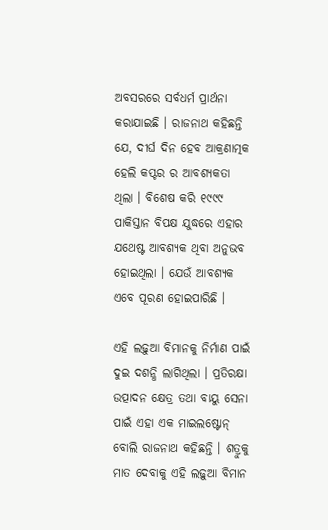ଅବସରରେ ସର୍ବଧର୍ମ ପ୍ରାର୍ଥନା କରାଯାଇଛି । ରାଜନାଥ କହିଛନ୍ତି ଯେ, ଦୀର୍ଘ ଦିନ ହେବ ଆକ୍ରଣାତ୍ମକ ହେଲି କପ୍ଟର ର ଆବଶ୍ୟକତା ଥିଲା । ବିଶେଷ କରି ୧୯୯୯ ପାକିସ୍ତାନ ବିପକ୍ଷ ଯୁଦ୍ଧରେ ଏହାର ଯଥେଷ୍ଟ ଆବଶ୍ୟକ ଥିବା ଅନୁଭବ ହୋଇଥିଲା । ଯେଉଁ ଆବଶ୍ୟକ ଏବେ ପୂରଣ ହୋଇପାରିଛି ।

ଏହି ଲଢ଼ୁଆ ବିମାନକୁ ନିର୍ମାଣ ପାଇଁ ଦୁଇ ଦଶନ୍ଧି ଲାଗିଥିଲା । ପ୍ରତିରକ୍ଷା ଉତ୍ପାଦନ କ୍ଷେତ୍ର ତଥା ବାୟୁ ସେନା ପାଇଁ ଏହା ଏକ ମାଇଲଷ୍ଟୋନ୍‌ ବୋଲି ରାଜନାଥ କହିଛନ୍ତି । ଶତ୍ରୁକୁ ମାତ ଦେବାକୁ ଏହି ଲଢ଼ୁଆ ବିମାନ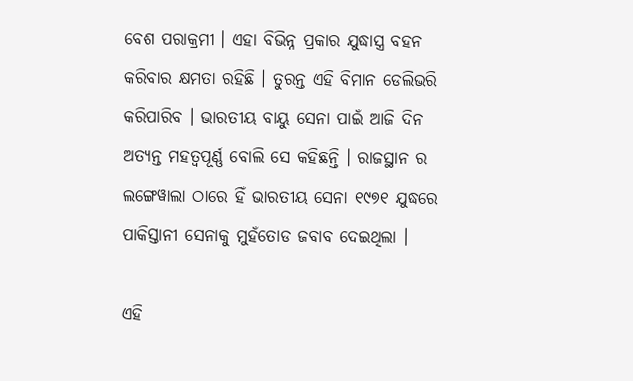ବେଶ ପରାକ୍ରମୀ । ଏହା ବିଭିନ୍ନ ପ୍ରକାର ଯୁଦ୍ଧାସ୍ତ୍ର ବହନ କରିବାର କ୍ଷମତା ରହିଛି । ତୁରନ୍ତ ଏହି ବିମାନ ଡେଲିଭରି କରିପାରିବ । ଭାରତୀୟ ବାୟୁ ସେନା ପାଇଁ ଆଜି ଦିନ ଅତ୍ୟନ୍ତ ମହତ୍ୱପୂର୍ଣ୍ଣ ବୋଲି ସେ କହିଛନ୍ତି । ରାଜସ୍ଥାନ ର ଲଙ୍ଗେୱାଲା ଠାରେ ହିଁ ଭାରତୀୟ ସେନା ୧୯୭୧ ଯୁଦ୍ଧରେ ପାକିସ୍ତାନୀ ସେନାକୁ ମୁହଁତୋଡ ଜବାବ ଦେଇଥିଲା ।

ଏହି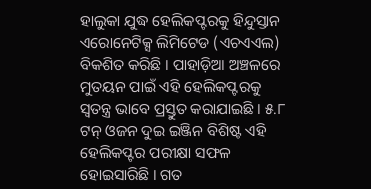ହାଲୁକା ଯୁଦ୍ଧ ହେଲିକପ୍ଟରକୁ ହିନ୍ଦୁସ୍ତାନ ଏରୋନେଟିକ୍ସ ଲିମିଟେଡ (ଏଚଏଏଲ) ବିକଶିତ କରିଛି । ପାହାଡ଼ିଆ ଅଞ୍ଚଳରେ ମୁତୟନ ପାଇଁ ଏହି ହେଲିକପ୍ଟରକୁ ସ୍ୱତନ୍ତ୍ର ଭାବେ ପ୍ରସ୍ତୁତ କରାଯାଇଛି । ୫.୮ ଟନ୍‌ ଓଜନ ଦୁଇ ଇଞ୍ଜିନ ବିଶିଷ୍ଟ ଏହି ହେଲିକପ୍ଟର ପରୀକ୍ଷା ସଫଳ ହୋଇସାରିଛି । ଗତ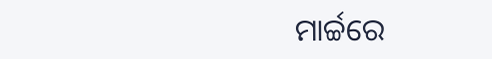ମାର୍ଚ୍ଚରେ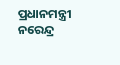ପ୍ରଧାନମନ୍ତ୍ରୀ ନରେନ୍ଦ୍ର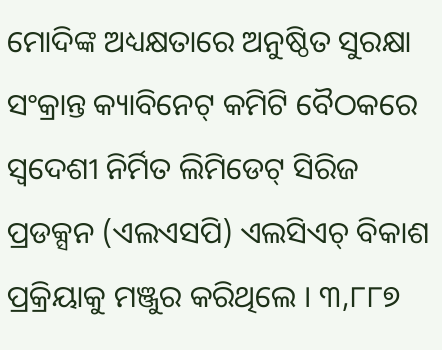ମୋଦିଙ୍କ ଅଧ୍ୟକ୍ଷତାରେ ଅନୁଷ୍ଠିତ ସୁରକ୍ଷା ସଂକ୍ରାନ୍ତ କ୍ୟାବିନେଟ୍ କମିଟି ବୈଠକରେ ସ୍ୱଦେଶୀ ନିର୍ମିତ ଲିମିଡେଟ୍ ସିରିଜ ପ୍ରଡକ୍ସନ (ଏଲଏସପି) ଏଲସିଏଚ୍ ବିକାଶ ପ୍ରକ୍ରିୟାକୁ ମଞ୍ଜୁର କରିଥିଲେ । ୩,୮୮୭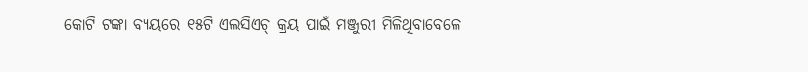କୋଟି ଟଙ୍କା ବ୍ୟୟରେ ୧୫ଟି ଏଲସିଏଚ୍ କ୍ରୟ ପାଇଁ ମଞ୍ଜୁରୀ ମିଳିଥିବାବେଳେ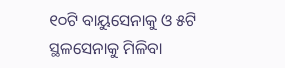୧୦ଟି ବାୟୁସେନାକୁ ଓ ୫ଟି ସ୍ଥଳସେନାକୁ ମିଳିବା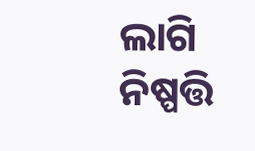ଲାଗି ନିଷ୍ପତ୍ତି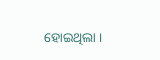ହୋଇଥିଲା ।